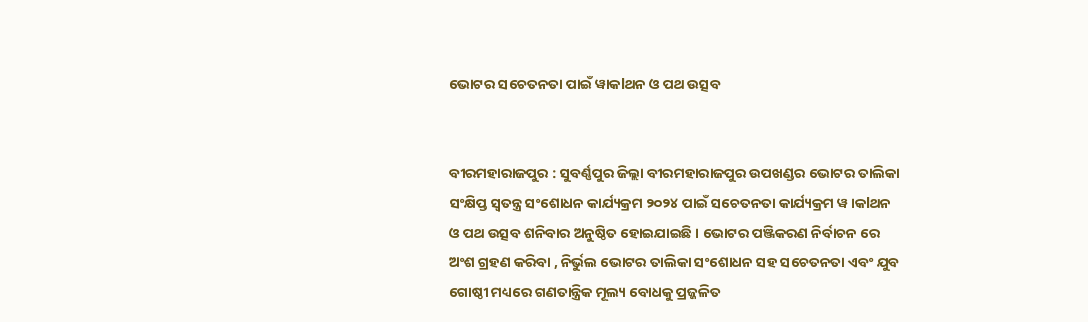ଭୋଟର ସଚେତନତା ପାଇଁ ୱାକlଥନ ଓ ପଥ ଉତ୍ସବ


ବୀରମହାରାଜପୁର : ସୁବର୍ଣ୍ଣପୁର ଜିଲ୍ଲା ବୀରମହାରାଜପୁର ଉପଖଣ୍ଡର ଭୋଟର ତାଲିକା ସଂକ୍ଷିପ୍ତ ସ୍ବତନ୍ତ୍ର ସଂଶୋଧନ କାର୍ଯ୍ୟକ୍ରମ ୨୦୨୪ ପାଇଁ ସଚେତନତା କାର୍ଯ୍ୟକ୍ରମ ୱ।କlଥନ ଓ ପଥ ଉତ୍ସବ ଶନିବାର ଅନୁଷ୍ଠିତ ହୋଇଯାଇଛି । ଭୋଟର ପଞ୍ଜିକରଣ ନିର୍ବାଚନ ରେ ଅଂଶ ଗ୍ରହଣ କରିବା , ନିର୍ଭୁଲ ଭୋଟର ତାଲିକା ସଂଶୋଧନ ସହ ସଚେତନତା ଏବଂ ଯୁବ ଗୋଷ୍ଠୀ ମଧ୍ୟରେ ଗଣତାନ୍ତ୍ରିକ ମୂଲ୍ୟ ବୋଧକୁ ପ୍ରଜ୍ଜଳିତ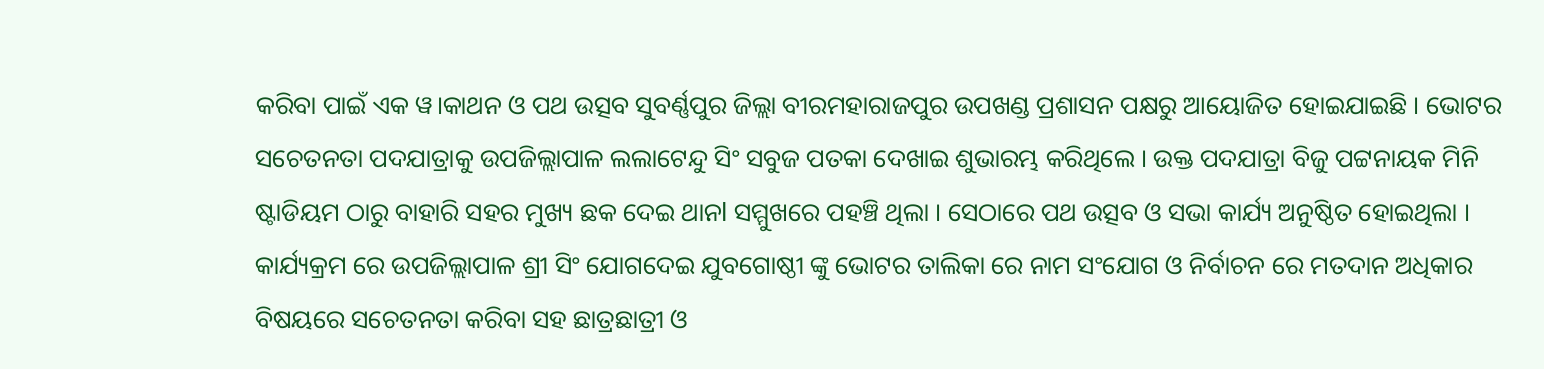କରିବା ପାଇଁ ଏକ ୱ।କାଥନ ଓ ପଥ ଉତ୍ସବ ସୁବର୍ଣ୍ଣପୁର ଜିଲ୍ଲା ବୀରମହାରାଜପୁର ଉପଖଣ୍ଡ ପ୍ରଶାସନ ପକ୍ଷରୁ ଆୟୋଜିତ ହୋଇଯାଇଛି । ଭୋଟର ସଚେତନତା ପଦଯାତ୍ରାକୁ ଉପଜିଲ୍ଲାପାଳ ଲଲାଟେନ୍ଦୁ ସିଂ ସବୁଜ ପତକା ଦେଖାଇ ଶୁଭାରମ୍ଭ କରିଥିଲେ । ଉକ୍ତ ପଦଯାତ୍ରା ବିଜୁ ପଟ୍ଟନାୟକ ମିନି ଷ୍ଟାଡିୟମ ଠାରୁ ବାହାରି ସହର ମୁଖ୍ୟ ଛକ ଦେଇ ଥାନl ସମ୍ମୁଖରେ ପହଞ୍ଚି ଥିଲା । ସେଠାରେ ପଥ ଉତ୍ସବ ଓ ସଭା କାର୍ଯ୍ୟ ଅନୁଷ୍ଠିତ ହୋଇଥିଲା । ‌ କାର୍ଯ୍ୟକ୍ରମ ରେ ଉପଜିଲ୍ଲାପାଳ ଶ୍ରୀ ସିଂ ଯୋଗଦେଇ ଯୁବଗୋଷ୍ଠୀ ଙ୍କୁ ଭୋଟର ତାଲିକା ରେ ନାମ ସଂଯୋଗ ଓ ନିର୍ବାଚନ ରେ ମତଦାନ ଅଧିକାର ବିଷୟରେ ସଚେତନତା କରିବା ସହ ଛାତ୍ରଛାତ୍ରୀ ଓ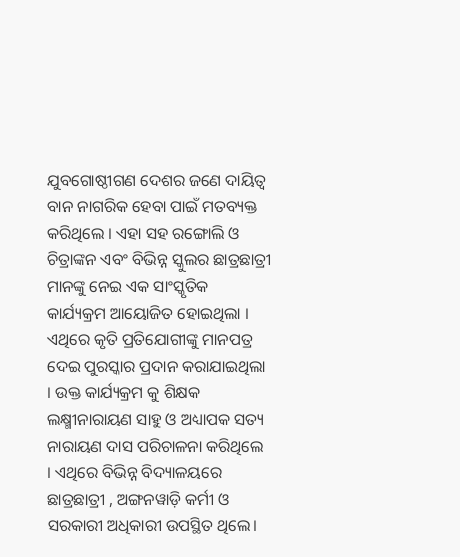ଯୁବଗୋଷ୍ଠୀଗଣ ଦେଶର ଜଣେ ଦାୟିତ୍ଵ ବାନ ନାଗରିକ ହେବା ପାଇଁ ମତବ୍ୟକ୍ତ କରିଥିଲେ । ଏହା ସହ ରଙ୍ଗୋଲି ଓ ଚିତ୍ରାଙ୍କନ ଏବଂ ବିଭିନ୍ନ ସ୍କୁଲର ଛାତ୍ରଛାତ୍ରୀ ମାନଙ୍କୁ ନେଇ ଏକ ସାଂସ୍କୃତିକ କାର୍ଯ୍ୟକ୍ରମ ଆୟୋଜିତ ହୋଇଥିଲା । ଏଥିରେ କୃତି ପ୍ରତିଯୋଗୀଙ୍କୁ ମାନପତ୍ର ଦେଇ ପୁରସ୍କାର ପ୍ରଦାନ କରାଯାଇଥିଲା । ଉକ୍ତ କାର୍ଯ୍ୟକ୍ରମ କୁ ଶିକ୍ଷକ ଲକ୍ଷ୍ମୀନାରାୟଣ ସାହୁ ଓ ଅଧ୍ୟାପକ ସତ୍ୟ ନାରାୟଣ ଦାସ ପରିଚାଳନା କରିଥିଲେ । ଏଥିରେ ବିଭିନ୍ନ ବିଦ୍ୟାଳୟରେ ଛାତ୍ରଛାତ୍ରୀ , ଅଙ୍ଗନୱାଡ଼ି କର୍ମୀ ଓ ସରକାରୀ ଅଧିକାରୀ ଉପସ୍ଥିତ ଥିଲେ।